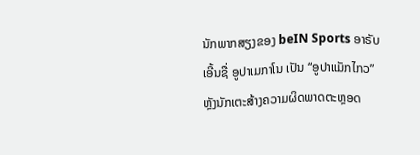ນັກພາກສຽງຂອງ beIN Sports ອາຣັບ ເອີ້ນຊື່ ອູປາເມກາໂນ ເປັນ “ອູປາແມັກໄກວ” ຫຼັງນັກເຕະສ້າງຄວາມຜິດພາດຕະຫຼອດ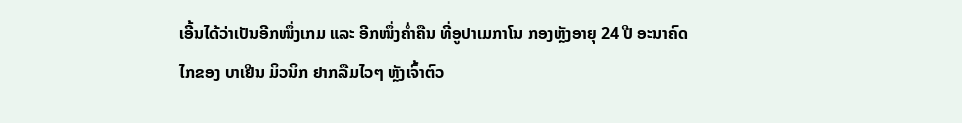ເອີ້ນໄດ້ວ່າເປັນອີກໜຶ່ງເກມ ແລະ ອີກໜຶ່ງຄໍ່າຄືນ ທີ່ອູປາເມກາໂນ ກອງຫຼັງອາຍຸ 24 ປີ ອະນາຄົດໄກຂອງ ບາເຢີນ ມິວນິກ ຢາກລືມໄວໆ ຫຼັງເຈົ້າຕົວ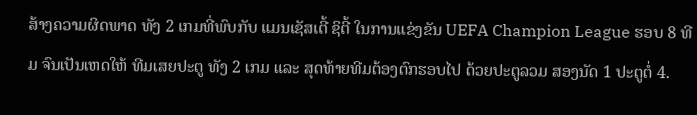ສ້າງຄວາມຜິດພາດ ທັງ 2 ເກມທີ່ພົບກັບ ແມນເຊັສເຕີ້ ຊິຕີ້ ໃນການແຂ່ງຂັນ UEFA Champion League ຮອບ 8 ທີມ ຈົນເປັນເຫດໃຫ້ ທີມເສຍປະຕູ ທັງ 2 ເກມ ແລະ ສຸດທ້າຍທີມຕ້ອງຕົກຮອບໄປ ດ້ວຍປະຕູລວມ ສອງນັດ 1 ປະຕູຕໍ່ 4.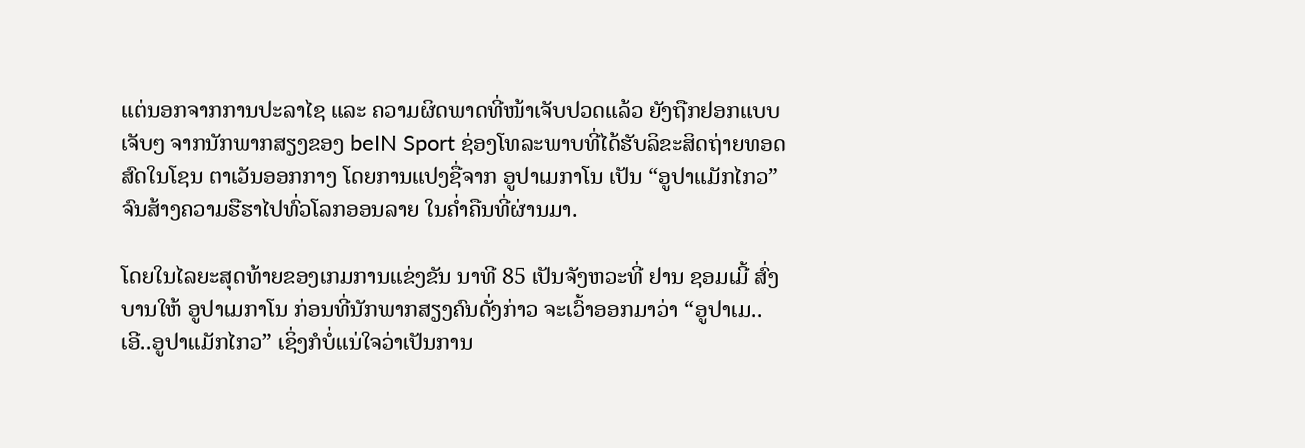ແຕ່ນອກຈາກການປະລາໄຊ ແລະ ຄວາມຜິດພາດທີ່ໜ້າເຈັບປວດແລ້ວ ຍັງຖືກຢອກແບບເຈັບໆ ຈາກນັກພາກສຽງຂອງ beIN Sport ຊ່ອງໂທລະພາບທີ່ໄດ້ຮັບລິຂະສິດຖ່າຍທອດສົດໃນໂຊນ ຕາເວັນອອກກາງ ໂດຍການແປງຊື່ຈາກ ອູປາເມກາໂນ ເປັນ “ອູປາແມັກໄກວ” ຈົນສ້າງຄວາມຮືຮາໄປທົ່ວໂລກອອນລາຍ ໃນຄໍ່າຄືນທີ່ຜ່ານມາ.

ໂດຍໃນໄລຍະສຸດທ້າຍຂອງເກມການແຂ່ງຂັນ ນາທີ 85 ເປັນຈັງຫວະທີ່ ຢານ ຊອມເມີ້ ສົ່ງບານໃຫ້ ອູປາເມກາໂນ ກ່ອນທີ່ນັກພາກສຽງຄົນດັ່ງກ່າວ ຈະເວົ້າອອກມາວ່າ “ອູປາເມ..ເອີ..ອູປາແມັກໄກວ” ເຊິ່ງກໍບໍ່ແນ່ໃຈວ່າເປັນການ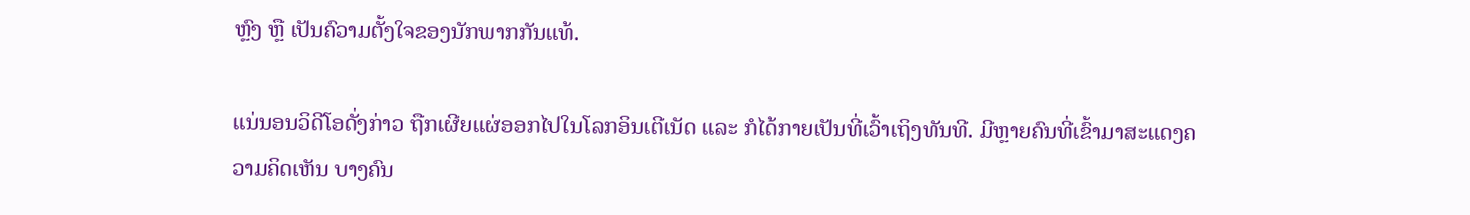ຫຼົງ ຫຼື ເປັນຄົວາມຕັ້ງໃຈຂອງນັກພາກກັນແທ້.

ແນ່ນອນວິດີໂອດັ່ງກ່າວ ຖືກເຜີຍແຜ່ອອກໄປໃນໂລກອິນເຕີເນັດ ແລະ ກໍໄດ້ກາຍເປັນທີ່ເວົ້າເຖິງທັນທີ. ມີຫຼາຍຄົນທີ່ເຂົ້າມາສະແດງຄວາມຄິດເຫັນ ບາງຄົນ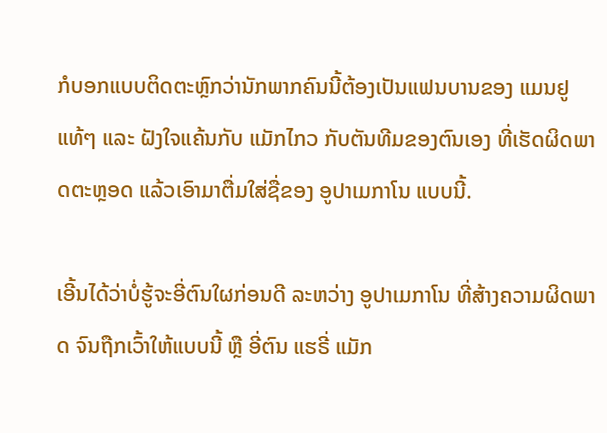ກໍບອກແບບຕິດຕະຫຼົກວ່ານັກພາກຄົນນີ້ຕ້ອງເປັນແຟນບານຂອງ ແມນຢູ ແທ້ໆ ແລະ ຝັງໃຈແຄ້ນກັບ ແມັກໄກວ ກັບຕັນທີມຂອງຕົນເອງ ທີ່ເຮັດຜິດພາດຕະຫຼອດ ແລ້ວເອົາມາຕື່ມໃສ່ຊື່ຂອງ ອູປາເມກາໂນ ແບບນີ້.

ເອີ້ນໄດ້ວ່າບໍ່ຮູ້ຈະອີ່ຕົນໃຜກ່ອນດີ ລະຫວ່າງ ອູປາເມກາໂນ ທີ່ສ້າງຄວາມຜິດພາດ ຈົນຖືກເວົ້າໃຫ້ແບບນີ້ ຫຼື ອີ່ຕົນ ແຮຣີ່ ແມັກ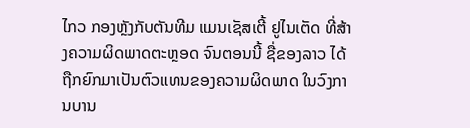ໄກວ ກອງຫຼັງກັບຕັນທີມ ແມນເຊັສເຕີ້ ຢູໄນເຕັດ ທີ່ສ້າງຄວາມຜິດພາດຕະຫຼອດ ຈົນຕອນນີ້ ຊື່ຂອງລາວ ໄດ້ຖືກຍົກມາເປັນຕົວແທນຂອງຄວາມຜິດພາດ ໃນວົງການບານ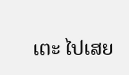ເຕະ ໄປເສຍ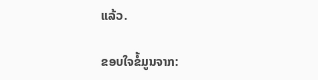ແລ້ວ.

ຂອບໃຈຂໍ້ມູນຈາກ: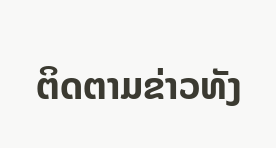ຕິດຕາມຂ່າວທັງ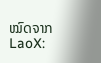ໝົດຈາກ LaoX: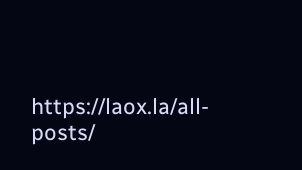https://laox.la/all-posts/